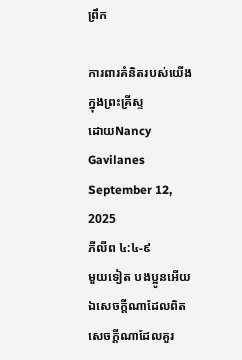ព្រឹក

ការពារគំនិតរបស់យើងក្នុងព្រះគ្រីស្ទ
ដោយNancy Gavilanes
September 12, 2025
ភីលីព ៤:៤-៩
មួយទៀត បងប្អូនអើយ ឯសេចក្ដីណាដែលពិត សេចក្ដីណាដែលគួរ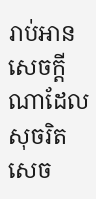រាប់អាន សេចក្ដីណាដែលសុចរិត សេច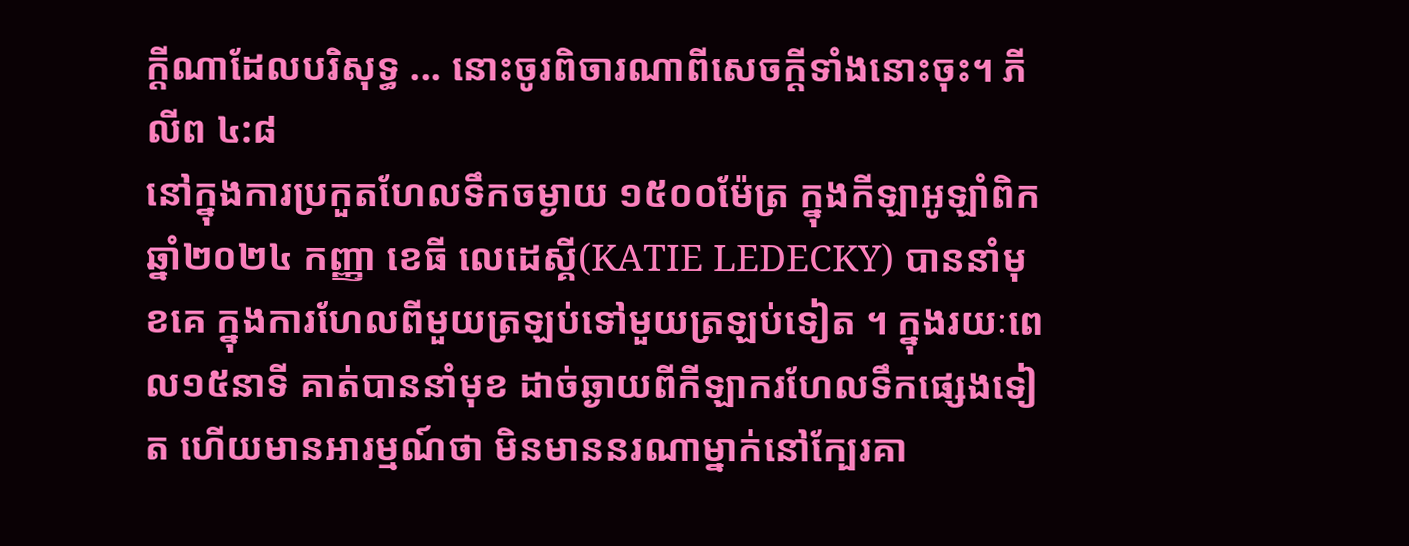ក្ដីណាដែលបរិសុទ្ធ ... នោះចូរពិចារណាពីសេចក្ដីទាំងនោះចុះ។ ភីលីព ៤:៨
នៅក្នុងការប្រកួតហែលទឹកចម្ងាយ ១៥០០ម៉ែត្រ ក្នុងកីឡាអូឡាំពិក ឆ្នាំ២០២៤ កញ្ញា ខេធី លេដេស្គី(KATIE LEDECKY) បាននាំមុខគេ ក្នុងការហែលពីមួយត្រឡប់ទៅមួយត្រឡប់ទៀត ។ ក្នុងរយៈពេល១៥នាទី គាត់បាននាំមុខ ដាច់ឆ្ងាយពីកីឡាករហែលទឹកផ្សេងទៀត ហើយមានអារម្មណ៍ថា មិនមាននរណាម្នាក់នៅក្បែរគា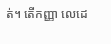ត់។ តើកញ្ញា លេដេ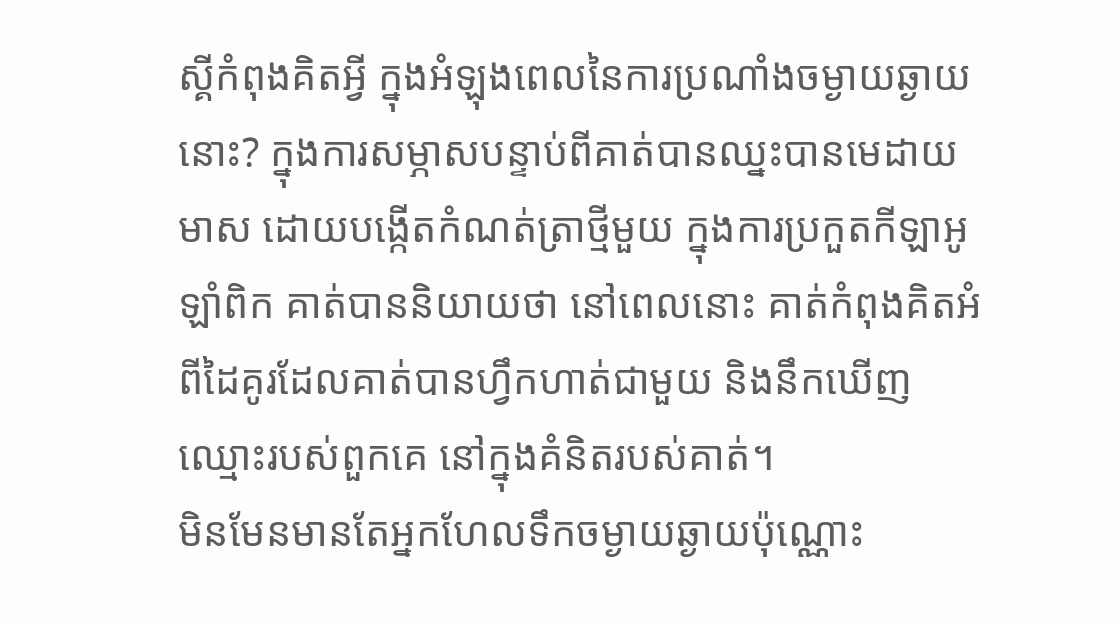ស្គីកំពុងគិតអ្វី ក្នុងអំឡុងពេលនៃការប្រណាំងចម្ងាយឆ្ងាយនោះ? ក្នុងការសម្ភាសបន្ទាប់ពីគាត់បានឈ្នះបានមេដាយមាស ដោយបង្កើតកំណត់ត្រាថ្មីមួយ ក្នុងការប្រកួតកីឡាអូឡាំពិក គាត់បាននិយាយថា នៅពេលនោះ គាត់កំពុងគិតអំពីដៃគូរដែលគាត់បានហ្វឹកហាត់ជាមួយ និងនឹកឃើញឈ្មោះរបស់ពួកគេ នៅក្នុងគំនិតរបស់គាត់។
មិនមែនមានតែអ្នកហែលទឹកចម្ងាយឆ្ងាយប៉ុណ្ណោះ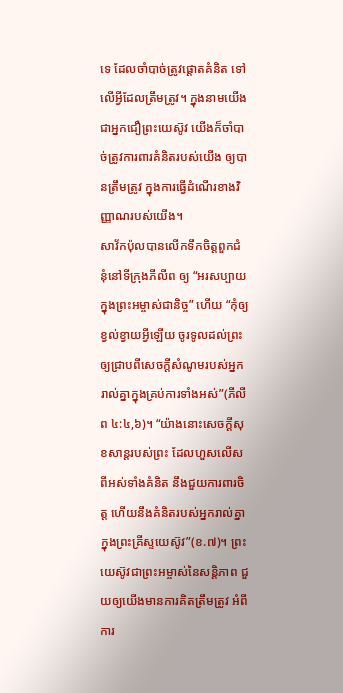ទេ ដែលចាំបាច់ត្រូវផ្ដោតគំនិត ទៅលើអ្វីដែលត្រឹមត្រូវ។ ក្នុងនាមយើងជាអ្នកជឿព្រះយេស៊ូវ យើងក៏ចាំបាច់ត្រូវការពារគំនិតរបស់យើង ឲ្យបានត្រឹមត្រូវ ក្នុងការធ្វើដំណើរខាងវិញ្ញាណរបស់យើង។
សាវ័កប៉ុលបានលើកទឹកចិត្តពួកជំនុំនៅទីក្រុងភីលីព ឲ្យ “អរសប្បាយក្នុងព្រះអម្ចាស់ជានិច្ច” ហើយ “កុំឲ្យខ្វល់ខ្វាយអ្វីឡើយ ចូរទូលដល់ព្រះ ឲ្យជ្រាបពីសេចក្ដីសំណូមរបស់អ្នករាល់គ្នាក្នុងគ្រប់ការទាំងអស់”(ភីលីព ៤:៤,៦)។ “យ៉ាងនោះសេចក្ដីសុខសាន្តរបស់ព្រះ ដែលហួសលើសពីអស់ទាំងគំនិត នឹងជួយការពារចិត្ត ហើយនឹងគំនិតរបស់អ្នករាល់គ្នាក្នុងព្រះគ្រីស្ទយេស៊ូវ”(ខ.៧)។ ព្រះយេស៊ូវជាព្រះអម្ចាស់នៃសន្តិភាព ជួយឲ្យយើងមានការគិតត្រឹមត្រូវ អំពីការ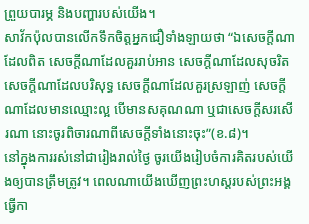ព្រួយបារម្ភ និងបញ្ហារបស់យើង។
សាវ័កប៉ុលបានលើកទឹកចិត្តអ្នកជឿទាំងឡាយថា “ឯសេចក្ដីណាដែលពិត សេចក្ដីណាដែលគួររាប់អាន សេចក្ដីណាដែលសុចរិត សេចក្ដីណាដែលបរិសុទ្ធ សេចក្ដីណាដែលគួរស្រឡាញ់ សេចក្ដីណាដែលមានឈ្មោះល្អ បើមានសគុណណា ឬជាសេចក្ដីសរសើរណា នោះចូរពិចារណាពីសេចក្ដីទាំងនោះចុះ”(ខ.៨)។
នៅក្នុងការរស់នៅជារៀងរាល់ថ្ងៃ ចូរយើងរៀបចំការគិតរបស់យើងឲ្យបានត្រឹមត្រូវ។ ពេលណាយើងឃើញព្រះហស្តរបស់ព្រះអង្គធ្វើកា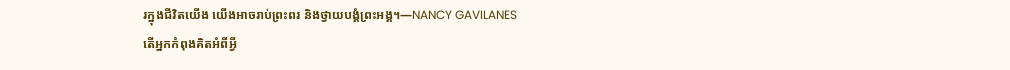រក្នុងជីវិតយើង យើងអាចរាប់ព្រះពរ និងថ្វាយបង្គំព្រះអង្គ។—NANCY GAVILANES
តើអ្នកកំពុងគិតអំពីអ្វី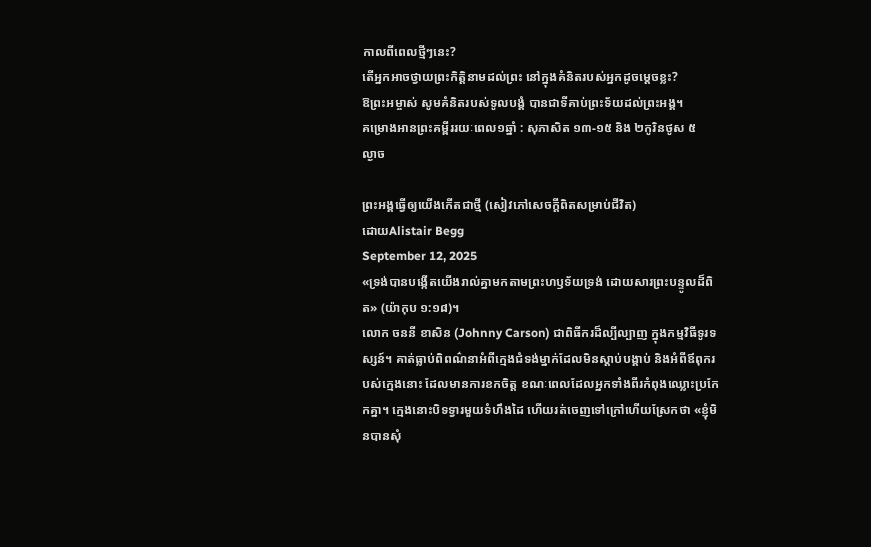កាលពីពេលថ្មីៗនេះ?
តើអ្នកអាចថ្វាយព្រះកិត្តិនាមដល់ព្រះ នៅក្នុងគំនិតរបស់អ្នកដូចម្តេចខ្លះ?
ឱព្រះអម្ចាស់ សូមគំនិតរបស់ទូលបង្គំ បានជាទីគាប់ព្រះទ័យដល់ព្រះអង្គ។
គម្រោងអានព្រះគម្ពីររយៈពេល១ឆ្នាំ : សុភាសិត ១៣-១៥ និង ២កូរិនថូស ៥
ល្ងាច

ព្រះអង្គធ្វើឲ្យយើងកើតជាថ្មី (សៀវភៅសេចក្ដីពិតសម្រាប់ជីវិត)
ដោយAlistair Begg
September 12, 2025
«ទ្រង់បានបង្កើតយើងរាល់គ្នាមកតាមព្រះហឫទ័យទ្រង់ ដោយសារព្រះបន្ទូលដ៏ពិត» (យ៉ាកុប ១:១៨)។
លោក ចននី ខាសិន (Johnny Carson) ជាពិធីករដ៏ល្បីល្បាញ ក្នុងកម្មវិធីទូរទស្សន៍។ គាត់ធ្លាប់ពិពណ៌នាអំពីក្មេងជំទង់ម្នាក់ដែលមិនស្តាប់បង្គាប់ និងអំពីឪពុករបស់ក្មេងនោះ ដែលមានការខកចិត្ត ខណៈពេលដែលអ្នកទាំងពីរកំពុងឈ្លោះប្រកែកគ្នា។ ក្មេងនោះបិទទ្វារមួយទំហឹងដៃ ហើយរត់ចេញទៅក្រៅហើយស្រែកថា «ខ្ញុំមិនបានសុំ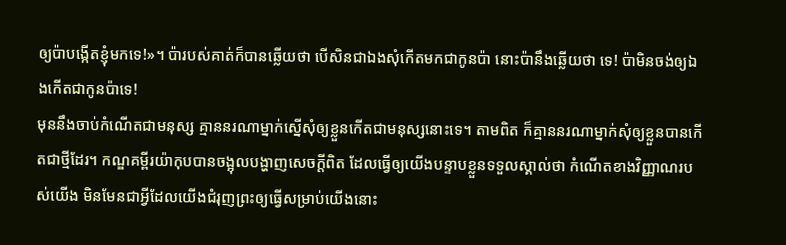ឲ្យប៉ាបង្កើតខ្ញុំមកទេ!»។ ប៉ារបស់គាត់ក៏បានឆ្លើយថា បើសិនជាឯងសុំកើតមកជាកូនប៉ា នោះប៉ានឹងឆ្លើយថា ទេ! ប៉ាមិនចង់ឲ្យឯងកើតជាកូនប៉ាទេ!
មុននឹងចាប់កំណើតជាមនុស្ស គ្មាននរណាម្នាក់ស្នើសុំឲ្យខ្លួនកើតជាមនុស្សនោះទេ។ តាមពិត ក៏គ្មាននរណាម្នាក់សុំឲ្យខ្លួនបានកើតជាថ្មីដែរ។ កណ្ឌគម្ពីរយ៉ាកុបបានចង្អុលបង្ហាញសេចក្តីពិត ដែលធ្វើឲ្យយើងបន្ទាបខ្លួនទទួលស្គាល់ថា កំណើតខាងវិញ្ញាណរបស់យើង មិនមែនជាអ្វីដែលយើងជំរុញព្រះឲ្យធ្វើសម្រាប់យើងនោះ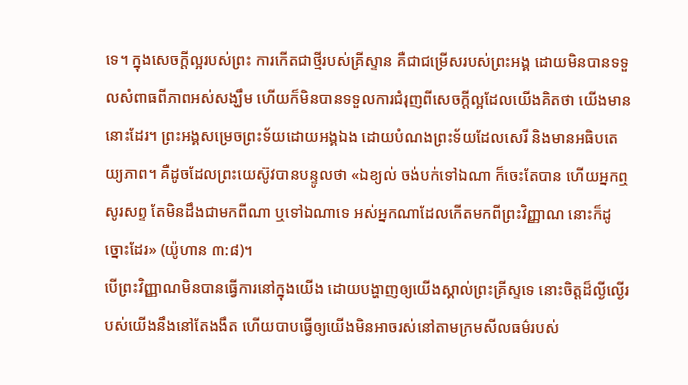ទេ។ ក្នុងសេចក្តីល្អរបស់ព្រះ ការកើតជាថ្មីរបស់គ្រីស្ទាន គឺជាជម្រើសរបស់ព្រះអង្គ ដោយមិនបានទទួលសំពាធពីភាពអស់សង្ឃឹម ហើយក៏មិនបានទទួលការជំរុញពីសេចក្តីល្អដែលយើងគិតថា យើងមាននោះដែរ។ ព្រះអង្គសម្រេចព្រះទ័យដោយអង្គឯង ដោយបំណងព្រះទ័យដែលសេរី និងមានអធិបតេយ្យភាព។ គឺដូចដែលព្រះយេស៊ូវបានបន្ទូលថា «ឯខ្យល់ ចង់បក់ទៅឯណា ក៏ចេះតែបាន ហើយអ្នកឮសូរសព្ទ តែមិនដឹងជាមកពីណា ឬទៅឯណាទេ អស់អ្នកណាដែលកើតមកពីព្រះវិញ្ញាណ នោះក៏ដូច្នោះដែរ» (យ៉ូហាន ៣:៨)។
បើព្រះវិញ្ញាណមិនបានធ្វើការនៅក្នុងយើង ដោយបង្ហាញឲ្យយើងស្គាល់ព្រះគ្រីស្ទទេ នោះចិត្តដ៏ល្ងីល្ងើរបស់យើងនឹងនៅតែងងឹត ហើយបាបធ្វើឲ្យយើងមិនអាចរស់នៅតាមក្រមសីលធម៌របស់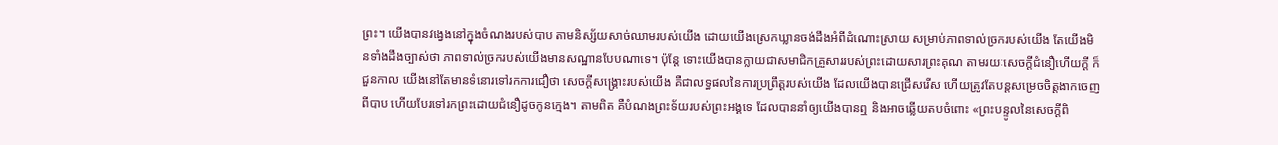ព្រះ។ យើងបានវង្វេងនៅក្នុងចំណងរបស់បាប តាមនិស្ស័យសាច់ឈាមរបស់យើង ដោយយើងស្រេកឃ្លានចង់ដឹងអំពីដំណោះស្រាយ សម្រាប់ភាពទាល់ច្រករបស់យើង តែយើងមិនទាំងដឹងច្បាស់ថា ភាពទាល់ច្រករបស់យើងមានសណ្ឋានបែបណាទេ។ ប៉ុន្តែ ទោះយើងបានក្លាយជាសមាជិកគ្រួសាររបស់ព្រះដោយសារព្រះគុណ តាមរយៈសេចក្តីជំនឿហើយក្តី ក៏ជួនកាល យើងនៅតែមានទំនោរទៅរកការជឿថា សេចក្តីសង្គ្រោះរបស់យើង គឺជាលទ្ធផលនៃការប្រព្រឹត្តរបស់យើង ដែលយើងបានជ្រើសរើស ហើយត្រូវតែបន្តសម្រេចចិត្តងាកចេញពីបាប ហើយបែរទៅរកព្រះដោយជំនឿដូចកូនក្មេង។ តាមពិត គឺបំណងព្រះទ័យរបស់ព្រះអង្គទេ ដែលបាននាំឲ្យយើងបានឮ និងអាចឆ្លើយតបចំពោះ «ព្រះបន្ទូលនៃសេចក្តីពិ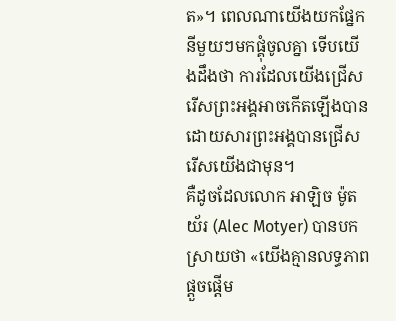ត»។ ពេលណាយើងយកផ្នែកនីមួយៗមកផ្គុំចូលគ្នា ទើបយើងដឹងថា ការដែលយើងជ្រើសរើសព្រះអង្គអាចកើតឡើងបាន ដោយសារព្រះអង្គបានជ្រើសរើសយើងជាមុន។
គឺដូចដែលលោក អាឡិច ម៉ូតយ័រ (Alec Motyer) បានបកស្រាយថា «យើងគ្មានលទ្ធភាពផ្តួចផ្តើម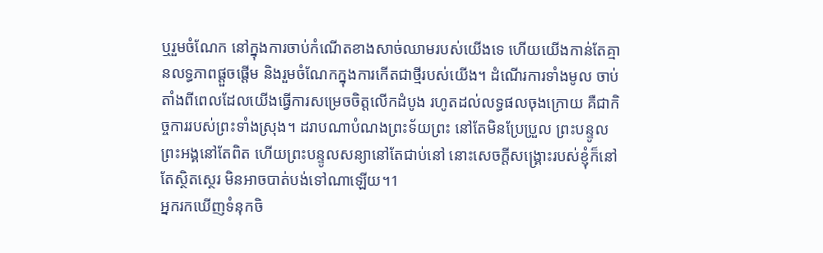ឬរួមចំណែក នៅក្នុងការចាប់កំណើតខាងសាច់ឈាមរបស់យើងទេ ហើយយើងកាន់តែគ្មានលទ្ធភាពផ្តួចផ្តើម និងរួមចំណែកក្នុងការកើតជាថ្មីរបស់យើង។ ដំណើរការទាំងមូល ចាប់តាំងពីពេលដែលយើងធ្វើការសម្រេចចិត្តលើកដំបូង រហូតដល់លទ្ធផលចុងក្រោយ គឺជាកិច្ចការរបស់ព្រះទាំងស្រុង។ ដរាបណាបំណងព្រះទ័យព្រះ នៅតែមិនប្រែប្រួល ព្រះបន្ទូលព្រះអង្គនៅតែពិត ហើយព្រះបន្ទូលសន្យានៅតែជាប់នៅ នោះសេចក្តីសង្គ្រោះរបស់ខ្ញុំក៏នៅតែស្ថិតស្ថេរ មិនអាចបាត់បង់ទៅណាឡើយ។1
អ្នករកឃើញទំនុកចិ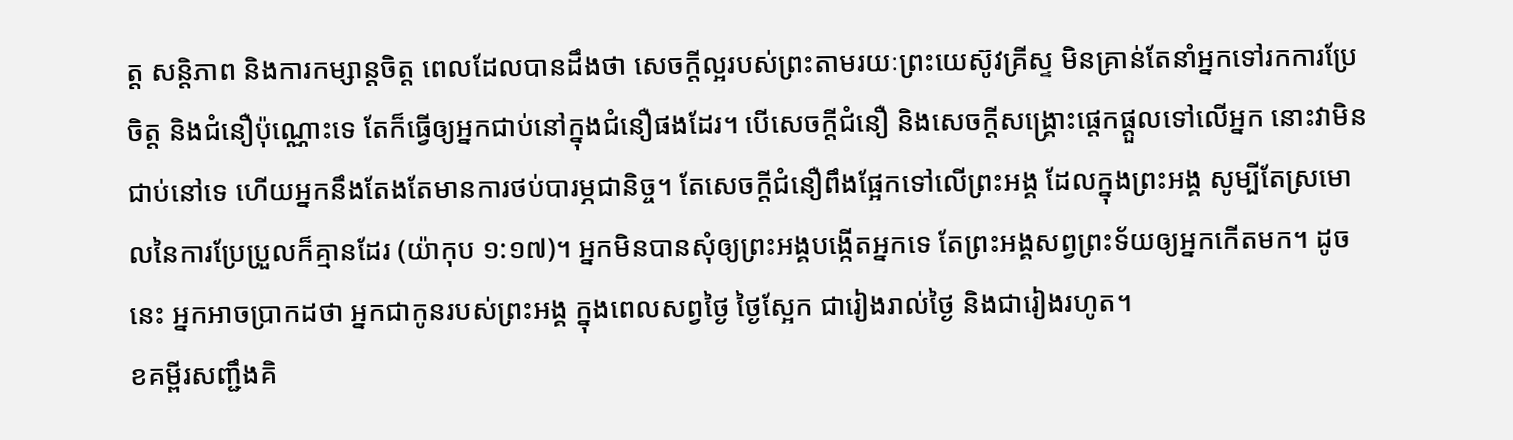ត្ត សន្តិភាព និងការកម្សាន្តចិត្ត ពេលដែលបានដឹងថា សេចក្តីល្អរបស់ព្រះតាមរយៈព្រះយេស៊ូវគ្រីស្ទ មិនគ្រាន់តែនាំអ្នកទៅរកការប្រែចិត្ត និងជំនឿប៉ុណ្ណោះទេ តែក៏ធ្វើឲ្យអ្នកជាប់នៅក្នុងជំនឿផងដែរ។ បើសេចក្តីជំនឿ និងសេចក្តីសង្គ្រោះផ្តេកផ្តួលទៅលើអ្នក នោះវាមិនជាប់នៅទេ ហើយអ្នកនឹងតែងតែមានការថប់បារម្ភជានិច្ច។ តែសេចក្តីជំនឿពឹងផ្អែកទៅលើព្រះអង្គ ដែលក្នុងព្រះអង្គ សូម្បីតែស្រមោលនៃការប្រែប្រួលក៏គ្មានដែរ (យ៉ាកុប ១:១៧)។ អ្នកមិនបានសុំឲ្យព្រះអង្គបង្កើតអ្នកទេ តែព្រះអង្គសព្វព្រះទ័យឲ្យអ្នកកើតមក។ ដូចនេះ អ្នកអាចប្រាកដថា អ្នកជាកូនរបស់ព្រះអង្គ ក្នុងពេលសព្វថ្ងៃ ថ្ងៃស្អែក ជារៀងរាល់ថ្ងៃ និងជារៀងរហូត។
ខគម្ពីរសញ្ជឹងគិ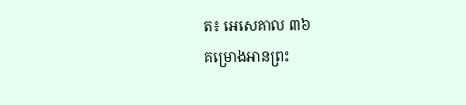ត៖ អេសេគាល ៣៦
គម្រោងអានព្រះ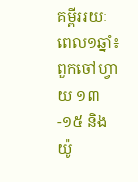គម្ពីររយៈពេល១ឆ្នាំ៖ ពួកចៅហ្វាយ ១៣-១៥ និងយ៉ូ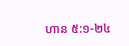ហាន ៥:១-២៤